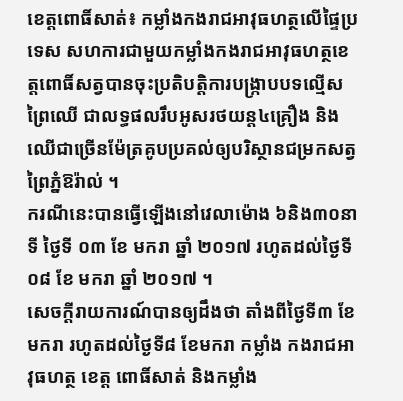ខេត្តពោធិ៍សាត់៖ កម្លាំងកងរាជអាវុធហត្ថលើផ្ទៃប្រទេស សហការជាមួយកម្លាំងកងរាជអាវុធហត្ថខេត្តពោធិ៍សត្វបានចុះប្រតិបត្តិការបង្ក្រាបបទល្មើសព្រៃឈើ ជាលទ្ធផលរឹបអូសរថយន្ត៤គ្រឿង និងឈើជាច្រើនម៉ែត្រគូបប្រគល់ឲ្យបរិស្ថានជម្រកសត្វព្រៃភ្នំឱរ៉ាល់ ។
ករណីនេះបានធ្វើឡើងនៅវេលាម៉ោង ៦និង៣០នាទី ថ្ងៃទី ០៣ ខែ មករា ឆ្នាំ ២០១៧ រហូតដល់ថ្ងៃទី ០៨ ខែ មករា ឆ្នាំ ២០១៧ ។
សេចក្តីរាយការណ៍បានឲ្យដឹងថា តាំងពីថ្ងៃទី៣ ខែមករា រហូតដល់ថ្ងៃទី៨ ខែមករា កម្លាំង កងរាជអាវុធហត្ថ ខេត្ត ពោធិ៍សាត់ និងកម្លាំង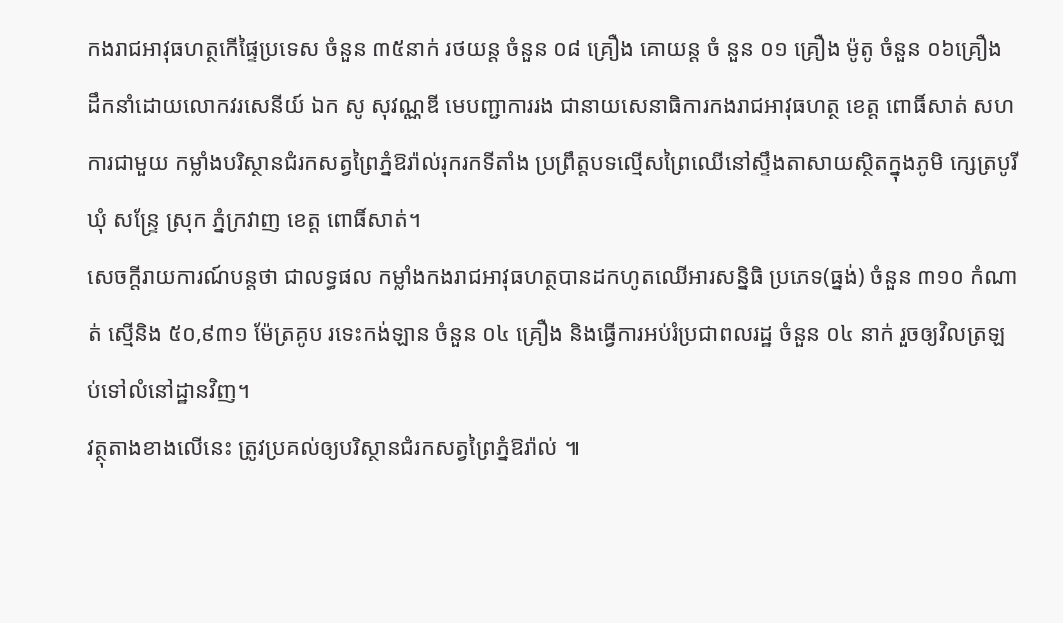កងរាជអាវុធហត្ថកើផ្ទៃប្រទេស ចំនួន ៣៥នាក់ រថយន្ត ចំនួន ០៨ គ្រឿង គោយន្ត ចំ នួន ០១ គ្រឿង ម៉ូតូ ចំនួន ០៦គ្រឿង ដឹកនាំដោយលោកវរសេនីយ៍ ឯក សូ សុវណ្ណឌី មេបញ្ជាការរង ជានាយសេនាធិការកងរាជអាវុធហត្ថ ខេត្ត ពោធិ៍សាត់ សហការជាមួយ កម្លាំងបរិស្ថានជំរកសត្វព្រៃភ្នំឱរ៉ាល់រុករកទីតាំង ប្រព្រឹត្តបទល្មើសព្រៃឈើនៅស្ទឹងតាសាយស្ថិតក្នុងភូមិ ក្សេត្របូរី ឃុំ សន្ទ្រែ ស្រុក ភ្នំក្រវាញ ខេត្ត ពោធិ៍សាត់។
សេចក្តីរាយការណ៍បន្តថា ជាលទ្ធផល កម្លាំងកងរាជអាវុធហត្ថបានដកហូតឈើអារសន្និធិ ប្រភេទ(ធ្នង់) ចំនួន ៣១០ កំណាត់ ស្មើនិង ៥០,៩៣១ ម៉ែត្រគូប រទេះកង់ឡាន ចំនួន ០៤ គ្រឿង និងធ្វើការអប់រំប្រជាពលរដ្ឋ ចំនួន ០៤ នាក់ រួចឲ្យវិលត្រឡប់ទៅលំនៅដ្ឋានវិញ។
វត្ថុតាងខាងលើនេះ ត្រូវប្រគល់ឲ្យបរិស្ថានជំរកសត្វព្រៃភ្នំឱរ៉ាល់ ៕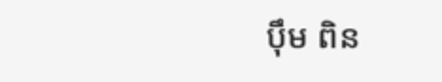ប៉ឹម ពិន